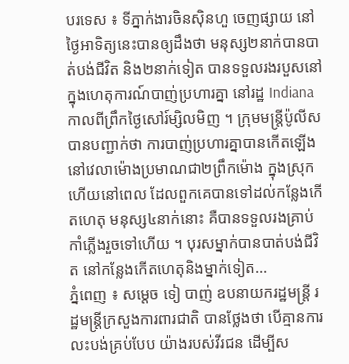បរទេស ៖ ទីភ្នាក់ងារចិនស៊ិនហួ ចេញផ្សាយ នៅថ្ងៃអាទិត្យនេះបានឲ្យដឹងថា មនុស្ស២នាក់បានបាត់បង់ជីវិត និង២នាក់ទៀត បានទទួលរងរបួសនៅក្នុងហេតុការណ៍បាញ់ប្រហារគ្នា នៅរដ្ឋ Indiana កាលពីព្រឹកថ្ងៃសៅរ៍ម្សិលមិញ ។ ក្រុមមន្ត្រីប៉ូលីសបានបញ្ជាក់ថា ការបាញ់ប្រហារគ្នាបានកើតឡើង នៅវេលាម៉ោងប្រមាណជា២ព្រឹកម៉ោង ក្នុងស្រុកហើយនៅពេល ដែលពួកគេបានទៅដល់កន្លែងកើតហេតុ មនុស្ស៤នាក់នោះ គឺបានទទួលរងគ្រាប់កាំភ្លើងរួចទៅហើយ ។ បុរសម្នាក់បានបាត់បង់ជីវិត នៅកន្លែងកើតហេតុនិងម្នាក់ទៀត...
ភ្នំពេញ ៖ សម្ដេច ទៀ បាញ់ ឧបនាយករដ្ឋមន្ដ្រី រដ្ឋមន្ដ្រីក្រសួងការពារជាតិ បានថ្លែងថា បើគ្មានការលះបង់គ្រប់បែប យ៉ាងរបស់វីរជន ដើម្បីស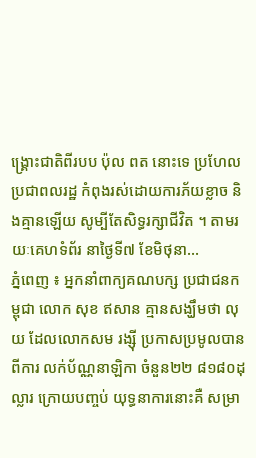ង្គ្រោះជាតិពីរបប ប៉ុល ពត នោះទេ ប្រហែលប្រជាពលរដ្ឋ កំពុងរស់ដោយការភ័យខ្លាច និងគ្មានឡើយ សូម្បីតែសិទ្ធរក្សាជីវិត ។ តាមរយៈគេហទំព័រ នាថ្ងៃទី៧ ខែមិថុនា...
ភ្នំពេញ ៖ អ្នកនាំពាក្យគណបក្ស ប្រជាជនកម្ពុជា លោក សុខ ឥសាន គ្មានសង្ឃឹមថា លុយ ដែលលោកសម រង្ស៊ី ប្រកាសប្រមូលបានពីការ លក់ប័ណ្ណនាឡិកា ចំនួន២២ ៨១៨០ដុល្លារ ក្រោយបញ្ចប់ យុទ្ធនាការនោះគឺ សម្រា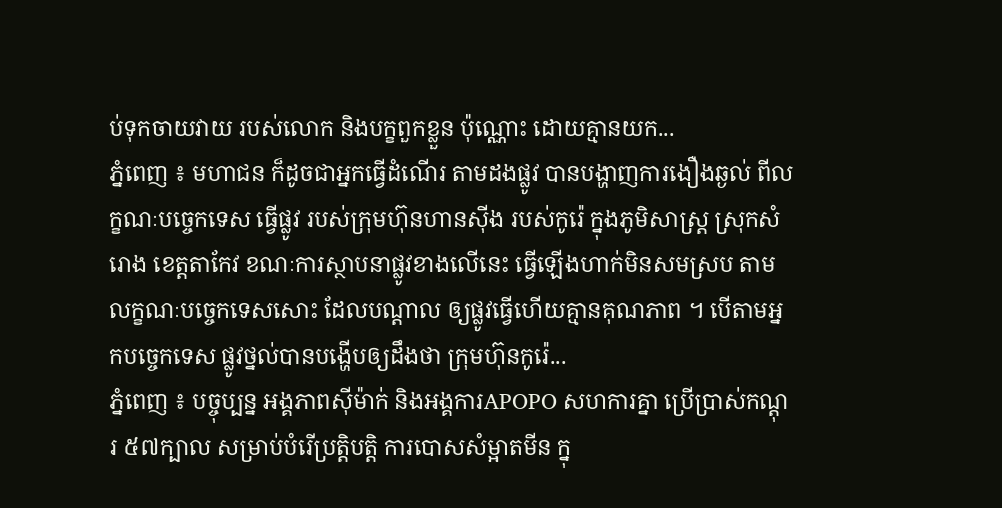ប់ទុកចាយវាយ របស់លោក និងបក្ខពួកខ្លួន ប៉ុណ្ណោះ ដោយគ្មានយក...
ភ្នំពេញ ៖ មហាជន ក៏ដូចជាអ្នកធ្វើដំណើរ តាមដងផ្លូវ បានបង្ហាញការងឿងឆ្ងល់ ពីលក្ខណៈបច្ចេកទេស ធ្វើផ្លូវ របស់ក្រុមហ៊ុនហានស៊ីង របស់កូរ៉េ ក្នុងភូមិសាស្រ្ត ស្រុកសំរោង ខេត្តតាកែវ ខណៈការស្ថាបនាផ្លូវខាងលើនេះ ធ្វើឡើងហាក់មិនសមស្រប តាមលក្ខណៈបច្ចេកទេសសោះ ដែលបណ្ដាល ឲ្យផ្លូវធ្វើហើយគ្មានគុណភាព ។ បើតាមអ្នកបច្ចេកទេស ផ្លូវថ្នល់បានបង្ហើបឲ្យដឹងថា ក្រុមហ៊ុនកូរ៉េ...
ភ្នំពេញ ៖ បច្ចុប្បន្ន អង្គភាពស៊ីម៉ាក់ និងអង្គការAPOPO សហការគ្នា ប្រើប្រាស់កណ្តុរ ៥៧ក្បាល សម្រាប់បំរើប្រតិ្តបត្តិ ការបោសសំម្អាតមីន ក្នុ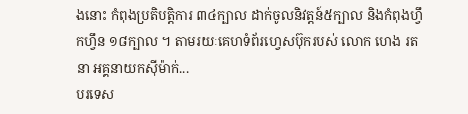ងនោះ កំពុងប្រតិបតិ្តការ ៣៤ក្បាល ដាក់ចូលនិវត្តន៍៥ក្បាល និងកំពុងហ្វឹកហ្វឹន ១៨ក្បាល ។ តាមរយៈគេហទំព័រហ្វេសប៊ុករបស់ លោក ហេង រតនា អគ្គនាយកស៊ីម៉ាក់...
បរទេស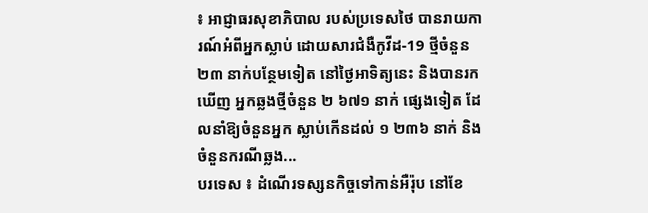៖ អាជ្ញាធរសុខាភិបាល របស់ប្រទេសថៃ បានរាយការណ៍អំពីអ្នកស្លាប់ ដោយសារជំងឺកូវីដ-19 ថ្មីចំនួន ២៣ នាក់បន្ថែមទៀត នៅថ្ងៃអាទិត្យនេះ និងបានរកឃើញ អ្នកឆ្លងថ្មីចំនួន ២ ៦៧១ នាក់ ផ្សេងទៀត ដែលនាំឱ្យចំនួនអ្នក ស្លាប់កើនដល់ ១ ២៣៦ នាក់ និងចំនួនករណីឆ្លង...
បរទេស ៖ ដំណើរទស្សនកិច្ចទៅកាន់អឺរ៉ុប នៅខែ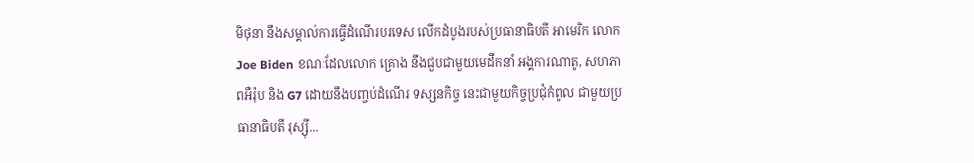មិថុនា នឹងសម្គាល់ការធ្វើដំណើរបរទេស លើកដំបូងរបស់ប្រធានាធិបតី អាមេរិក លោក Joe Biden ខណៈដែលលោក គ្រោង នឹងជួបជាមួយមេដឹកនាំ អង្គការណាតូ, សហភាពអឺរ៉ុប និង G7 ដោយនឹងបញ្ចប់ដំណើរ ទស្សនកិច្ច នេះជាមួយកិច្ចប្រជុំកំពូល ជាមួយប្រធានាធិបតី រុស្ស៊ី...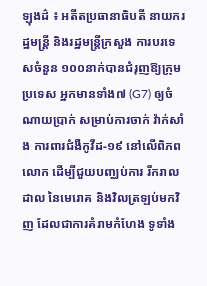ឡុងដ៌ ៖ អតីតប្រធានាធិបតី នាយករដ្ឋមន្រ្តី និងរដ្ឋមន្រ្តីក្រសួង ការបរទេសចំនួន ១០០នាក់បានជំរុញឱ្យក្រុមប្រទេស អ្នកមានទាំង៧ (G7) ឲ្យចំណាយប្រាក់ សម្រាប់ការចាក់ វ៉ាក់សាំង ការពារជំងឺកូវីដ-១៩ នៅលើពិភពលោក ដើម្បីជួយបញ្ឈប់ការ រីករាលដាល នៃមេរោគ និងវិលត្រឡប់មកវិញ ដែលជាការគំរាមកំហែង ទូទាំង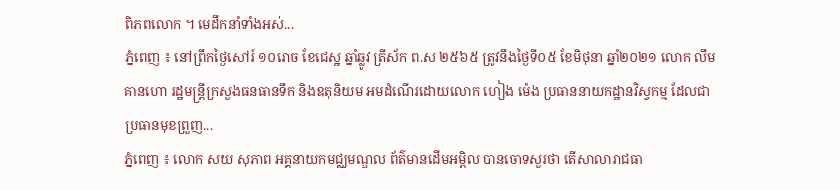ពិភពលោក ។ មេដឹកនាំទាំងអស់...
ភ្នំពេញ ៖ នៅព្រឹកថ្ងៃសៅរ៍ ១០រោច ខែជេស្ឋ ឆ្នាំឆ្លូវ ត្រីស័ក ព.ស ២៥៦៥ ត្រូវនឹងថ្ងៃទី០៥ ខែមិថុនា ឆ្នាំ២០២១ លោក លឹម គានហោ រដ្ឋមន្ត្រីក្រសួងធនធានទឹក និងឧតុនិយម អមដំណើរដោយលោក ហៀង ម៉េង ប្រធាននាយកដ្ឋានវិស្វកម្ម ដែលជាប្រធានមុខព្រួញ...
ភំ្នពេញ ៖ លោក សយ សុភាព អគ្គនាយកមជ្ឈមណ្ឌល ព័ត៌មានដើមអម្ពិល បានចោទសួរថា តើសាលារាជធា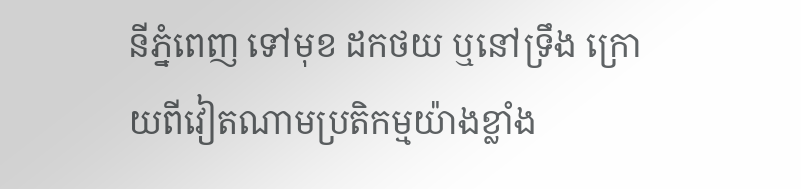នីភ្នំពេញ ទៅមុខ ដកថយ ឬនៅទ្រឹង ក្រោយពីវៀតណាមប្រតិកម្មយ៉ាងខ្លាំង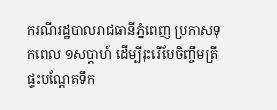ករណីរដ្ឋបាលរាជធានីភ្នំពេញ ប្រកាសទុកពេល ១សប្ដាហ៍ ដើម្បីរុះរើបែចិញ្ចឹមត្រី ផ្ទះបណ្ដែតទឹក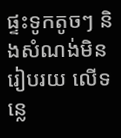ផ្ទះទូកតូចៗ និងសំណង់មិនរៀបរយ លើទន្លេ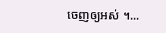ចេញឲ្យអស់ ។...